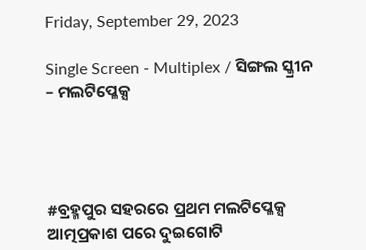Friday, September 29, 2023

Single Screen - Multiplex / ସିଙ୍ଗଲ ସ୍କ୍ରୀନ – ମଲଟିପ୍ଳେକ୍ସ




#ବ୍ରହ୍ମପୁର ସହରରେ ପ୍ରଥମ ମଲଟିପ୍ଳେକ୍ସ ଆତ୍ମପ୍ରକାଶ ପରେ ଦୁଇଗୋଟି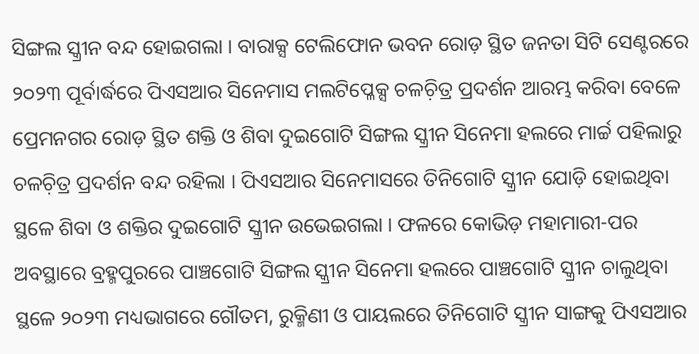ସିଙ୍ଗଲ ସ୍କ୍ରୀନ ବନ୍ଦ ହୋଇଗଲା । ବାରାକ୍ସ ଟେଲିଫୋନ ଭବନ ରୋଡ଼ ସ୍ଥିତ ଜନତା ସିଟି ସେଣ୍ଟରରେ ୨୦୨୩ ପୂର୍ବାର୍ଦ୍ଧରେ ପିଏସଆର ସିନେମାସ ମଲଟିପ୍ଳେକ୍ସ ଚଳଚ଼ିତ୍ର ପ୍ରଦର୍ଶନ ଆରମ୍ଭ କରିବା ବେଳେ ପ୍ରେମନଗର ରୋଡ଼ ସ୍ଥିତ ଶକ୍ତି ଓ ଶିବା ଦୁଇଗୋଟି ସିଙ୍ଗଲ ସ୍କ୍ରୀନ ସିନେମା ହଲରେ ମାର୍ଚ୍ଚ ପହିଲାରୁ ଚଳଚ଼ିତ୍ର ପ୍ରଦର୍ଶନ ବନ୍ଦ ରହିଲା । ପିଏସଆର ସିନେମାସରେ ତିନିଗୋଟି ସ୍କ୍ରୀନ ଯୋଡ଼ି ହୋଇଥିବା ସ୍ଥଳେ ଶିବା ଓ ଶକ୍ତିର ଦୁଇଗୋଟି ସ୍କ୍ରୀନ ଉଭେଇଗଲା । ଫଳରେ କୋଭିଡ଼ ମହାମାରୀ-ପର ଅବସ୍ଥାରେ ବ୍ରହ୍ମପୁରରେ ପାଞ୍ଚଗୋଟି ସିଙ୍ଗଲ ସ୍କ୍ରୀନ ସିନେମା ହଲରେ ପାଞ୍ଚଗୋଟି ସ୍କ୍ରୀନ ଚାଲୁଥିବା ସ୍ଥଳେ ୨୦୨୩ ମଧ୍ୟଭାଗରେ ଗୌତମ, ରୁକ୍ମିଣୀ ଓ ପାୟଲରେ ତିନିଗୋଟି ସ୍କ୍ରୀନ ସାଙ୍ଗକୁ ପିଏସଆର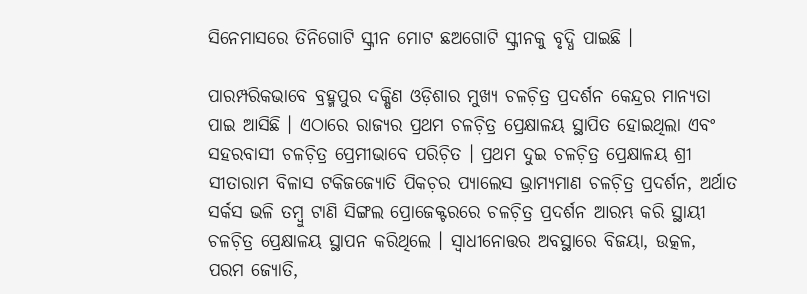ସିନେମାସରେ ତିନିଗୋଟି ସ୍କ୍ରୀନ ମୋଟ ଛଅଗୋଟି ସ୍କ୍ରୀନକୁ ବୃଦ୍ଧି ପାଇଛି ।

ପାରମ୍ପରିକଭାବେ ବ୍ରହ୍ମପୁର ଦକ୍ଷିଣ ଓଡ଼ିଶାର ମୁଖ୍ୟ ଚଳଚ଼ିତ୍ର ପ୍ରଦର୍ଶନ କେନ୍ଦ୍ରର ମାନ୍ୟତା ପାଇ ଆସିଛି । ଏଠାରେ ରାଜ୍ୟର ପ୍ରଥମ ଚଳଚ଼ିତ୍ର ପ୍ରେକ୍ଷାଳୟ ସ୍ଥାପିତ ହୋଇଥିଲା ଏବଂ ସହରବାସୀ ଚଳଚ଼ିତ୍ର ପ୍ରେମୀଭାବେ ପରିଚ଼ିତ । ପ୍ରଥମ ଦୁଇ ଚଳଚ଼ିତ୍ର ପ୍ରେକ୍ଷାଳୟ ଶ୍ରୀ ସୀତାରାମ ବିଳାସ ଟକିଜଜ୍ୟୋତି ପିକଚ଼ର ପ୍ୟାଲେସ ଭ୍ରାମ୍ୟମାଣ ଚଳଚ଼ିତ୍ର ପ୍ରଦର୍ଶନ, ଅର୍ଥାତ ସର୍କସ ଭଳି ତମ୍ୱୁ ଟାଣି ସିଙ୍ଗଲ ପ୍ରୋଜେକ୍ଟରରେ ଚଳଚ଼ିତ୍ର ପ୍ରଦର୍ଶନ ଆରମ୍ଭ କରି ସ୍ଥାୟୀ ଚଳଚ଼ିତ୍ର ପ୍ରେକ୍ଷାଳୟ ସ୍ଥାପନ କରିଥିଲେ । ସ୍ୱାଧୀନୋତ୍ତର ଅବସ୍ଥାରେ ବିଜୟା, ଉତ୍କଳ, ପରମ ଜ୍ୟୋତି,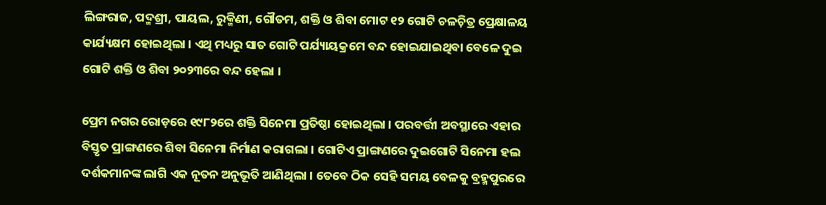ଲିଙ୍ଗରାଜ, ପଦ୍ମଶ୍ରୀ, ପାୟଲ, ରୁକ୍ମିଣୀ, ଗୌତମ, ଶକ୍ତି ଓ ଶିବା ମୋଟ ୧୨ ଗୋଟି ଚଳଚ଼ିତ୍ର ପ୍ରେକ୍ଷାଳୟ କାର୍ଯ୍ୟକ୍ଷମ ହୋଇଥିଲା । ଏଥି ମଧ୍ୟରୁ ସାତ ଗୋଟି ପର୍ଯ୍ୟାୟକ୍ରମେ ବନ୍ଦ ହୋଇଯାଇଥିବା ବେଳେ ଦୁଇ ଗୋଟି ଶକ୍ତି ଓ ଶିବା ୨୦୨୩ରେ ବନ୍ଦ ହେଲା ।

ପ୍ରେମ ନଗର ରୋଡ଼ରେ ୧୯୮୨ରେ ଶକ୍ତି ସିନେମା ପ୍ରତିଷ୍ଠା ହୋଇଥିଲା । ପରବର୍ତ୍ତୀ ଅବସ୍ଥାରେ ଏହାର ବିସ୍ତୃତ ପ୍ରାଙ୍ଗଣରେ ଶିବା ସିନେମା ନିର୍ମାଣ କରାଗଲା । ଗୋଟିଏ ପ୍ରାଙ୍ଗଣରେ ଦୁଇଗୋଟି ସିନେମା ହଲ ଦର୍ଶକମାନଙ୍କ ଲାଗି ଏକ ନୂତନ ଅନୁଭୂତି ଆଣିଥିଲା । ତେବେ ଠିକ ସେହି ସମୟ ବେଳକୁ ବ୍ରହ୍ମପୁରରେ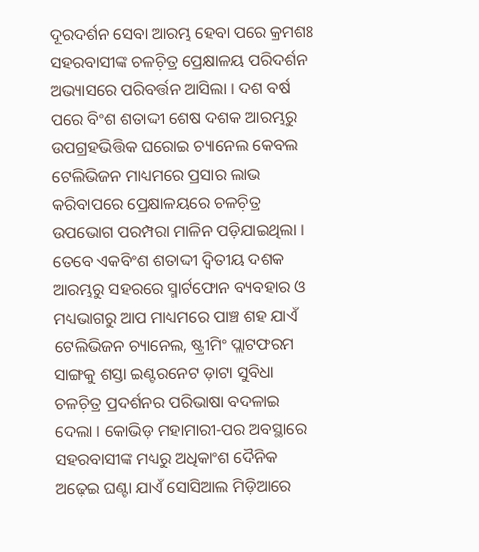ଦୂରଦର୍ଶନ ସେବା ଆରମ୍ଭ ହେବା ପରେ କ୍ରମଶଃ ସହରବାସୀଙ୍କ ଚଳଚ଼ିତ୍ର ପ୍ରେକ୍ଷାଳୟ ପରିଦର୍ଶନ ଅଭ୍ୟାସରେ ପରିବର୍ତ୍ତନ ଆସିଲା । ଦଶ ବର୍ଷ ପରେ ବିଂଶ ଶତାଦ୍ଦୀ ଶେଷ ଦଶକ ଆରମ୍ଭରୁ ଉପଗ୍ରହଭିତ୍ତିକ ଘରୋଇ ଚ୍ୟାନେଲ କେବଲ ଟେଲିଭିଜନ ମାଧ୍ୟମରେ ପ୍ରସାର ଲାଭ କରିବାପରେ ପ୍ରେକ୍ଷାଳୟରେ ଚଳଚ଼ିତ୍ର ଉପଭୋଗ ପରମ୍ପରା ମାଳିନ ପଡ଼ିଯାଇଥିଲା । ତେବେ ଏକବିଂଶ ଶତାଦ୍ଦୀ ଦ୍ୱିତୀୟ ଦଶକ ଆରମ୍ଭରୁ ସହରରେ ସ୍ମାର୍ଟଫୋନ ବ୍ୟବହାର ଓ ମଧ୍ୟଭାଗରୁ ଆପ ମାଧ୍ୟମରେ ପାଞ୍ଚ ଶହ ଯାଏଁ ଟେଲିଭିଜନ ଚ୍ୟାନେଲ, ଷ୍ଟ୍ରୀମିଂ ପ୍ଲାଟଫରମ ସାଙ୍ଗକୁ ଶସ୍ତା ଇଣ୍ଟରନେଟ ଡ଼ାଟା ସୁବିଧା ଚଳଚ଼ିତ୍ର ପ୍ରଦର୍ଶନର ପରିଭାଷା ବଦଳାଇ ଦେଲା । କୋଭିଡ଼ ମହାମାରୀ-ପର ଅବସ୍ଥାରେ ସହରବାସୀଙ୍କ ମଧ୍ୟରୁ ଅଧିକାଂଶ ଦୈନିକ ଅଢ଼େଇ ଘଣ୍ଟା ଯାଏଁ ସୋସିଆଲ ମିଡ଼ିଆରେ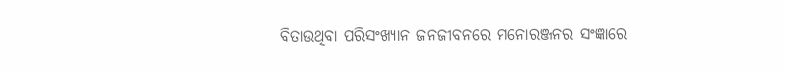ବିତାଉଥିବା ପରିସଂଖ୍ୟାନ ଜନଜୀବନରେ ମନୋରଞ୍ଜନର ସଂଜ୍ଞାରେ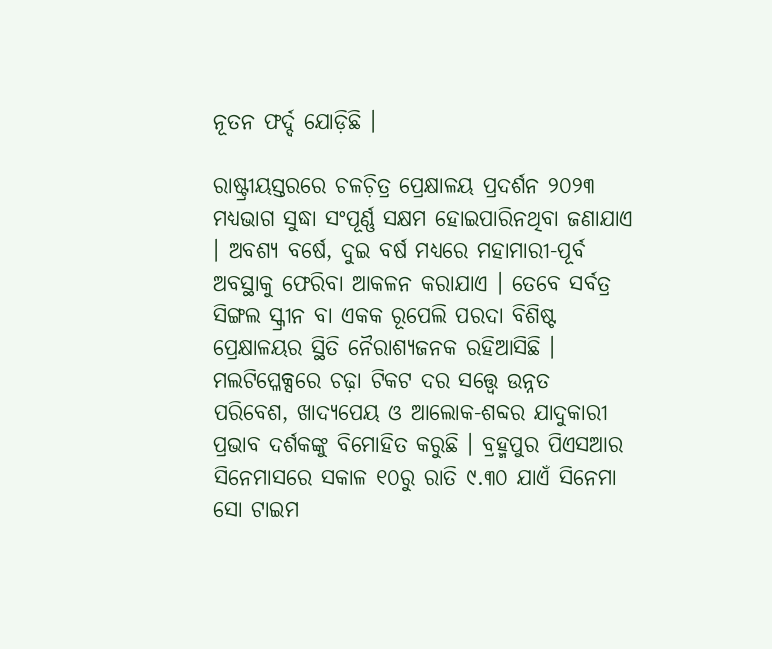ନୂତନ ଫର୍ଦ୍ଦ ଯୋଡ଼ିଛି ।

ରାଷ୍ଟ୍ରୀୟସ୍ତରରେ ଚଳଚ଼ିତ୍ର ପ୍ରେକ୍ଷାଳୟ ପ୍ରଦର୍ଶନ ୨୦୨୩ ମଧ୍ୟଭାଗ ସୁଦ୍ଧା ସଂପୂର୍ଣ୍ଣ ସକ୍ଷମ ହୋଇପାରିନଥିବା ଜଣାଯାଏ । ଅବଶ୍ୟ ବର୍ଷେ, ଦୁଇ ବର୍ଷ ମଧ୍ୟରେ ମହାମାରୀ-ପୂର୍ବ ଅବସ୍ଥାକୁ ଫେରିବା ଆକଳନ କରାଯାଏ । ତେବେ ସର୍ବତ୍ର ସିଙ୍ଗଲ ସ୍କ୍ରୀନ ବା ଏକକ ରୂପେଲି ପରଦା ବିଶିଷ୍ଟ ପ୍ରେକ୍ଷାଳୟର ସ୍ଥିତି ନୈରାଶ୍ୟଜନକ ରହିଆସିଛି । ମଲଟିପ୍ଳେକ୍ସରେ ଚଢ଼ା ଟିକଟ ଦର ସତ୍ତ୍ୱେ ଉନ୍ନତ ପରିବେଶ, ଖାଦ୍ୟପେୟ ଓ ଆଲୋକ-ଶବ୍ଦର ଯାଦୁକାରୀ ପ୍ରଭାବ ଦର୍ଶକଙ୍କୁ ବିମୋହିତ କରୁଛି । ବ୍ରହ୍ମପୁର ପିଏସଆର ସିନେମାସରେ ସକାଳ ୧୦ରୁ ରାତି ୯.୩୦ ଯାଏଁ ସିନେମା ସୋ ଟାଇମ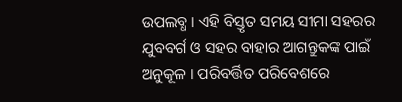ଉପଲବ୍ଧ । ଏହି ବିସ୍ତୃତ ସମୟ ସୀମା ସହରର ଯୁବବର୍ଗ ଓ ସହର ବାହାର ଆଗନ୍ତୁକଙ୍କ ପାଇଁ ଅନୁକୂଳ । ପରିବର୍ତ୍ତିତ ପରିବେଶରେ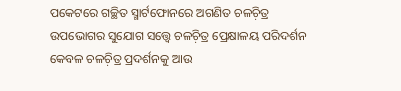ପକେଟରେ ଗଚ୍ଛିତ ସ୍ମାର୍ଟଫୋନରେ ଅଗଣିତ ଚଳଚ଼ିତ୍ର ଉପଭୋଗର ସୁଯୋଗ ସତ୍ତ୍ୱେ ଚଳଚ଼ିତ୍ର ପ୍ରେକ୍ଷାଳୟ ପରିଦର୍ଶନ କେବଳ ଚଳଚ଼ିତ୍ର ପ୍ରଦର୍ଶନକୁ ଆଉ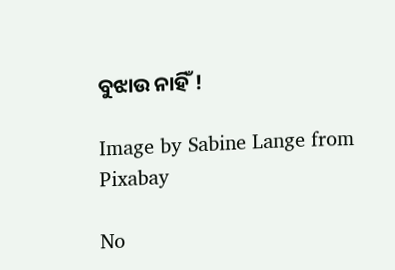ବୁଝାଉ ନାହିଁ !

Image by Sabine Lange from Pixabay

No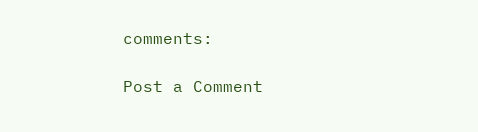comments:

Post a Comment